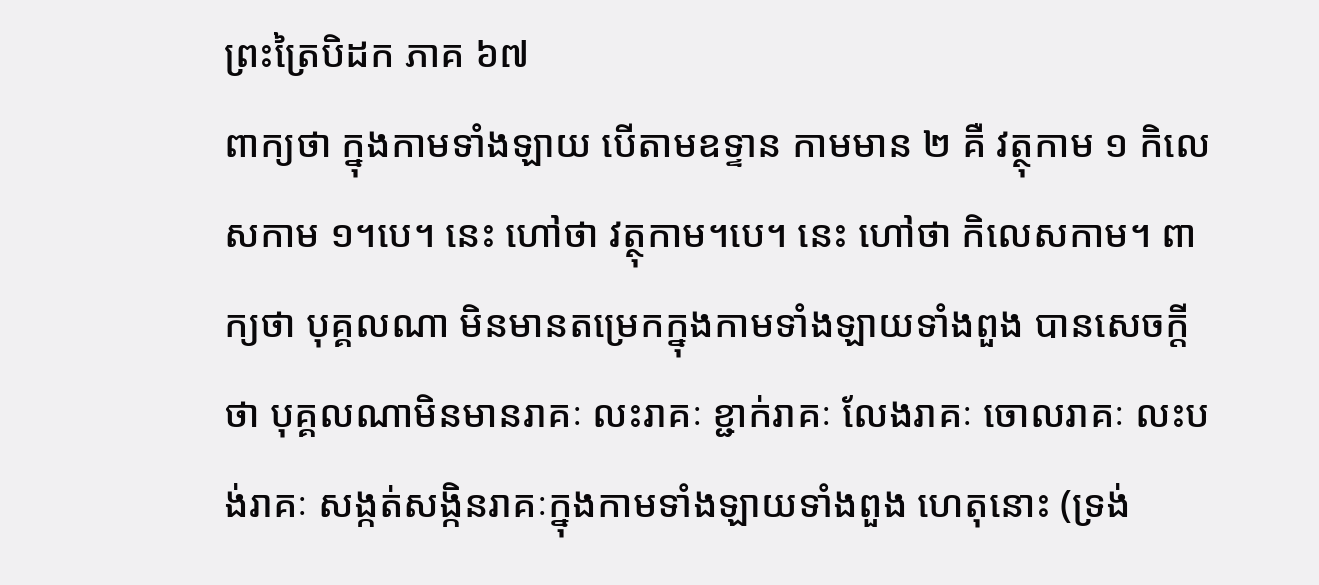ព្រះត្រៃបិដក ភាគ ៦៧
ពាក្យថា ក្នុងកាមទាំងឡាយ បើតាមឧទ្ទាន កាមមាន ២ គឺ វត្ថុកាម ១ កិលេសកាម ១។បេ។ នេះ ហៅថា វត្ថុកាម។បេ។ នេះ ហៅថា កិលេសកាម។ ពាក្យថា បុគ្គលណា មិនមានតម្រេកក្នុងកាមទាំងឡាយទាំងពួង បានសេចក្តីថា បុគ្គលណាមិនមានរាគៈ លះរាគៈ ខ្ជាក់រាគៈ លែងរាគៈ ចោលរាគៈ លះបង់រាគៈ សង្កត់សង្កិនរាគៈក្នុងកាមទាំងឡាយទាំងពួង ហេតុនោះ (ទ្រង់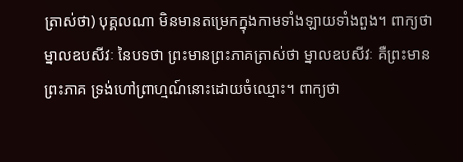ត្រាស់ថា) បុគ្គលណា មិនមានតម្រេកក្នុងកាមទាំងឡាយទាំងពួង។ ពាក្យថា ម្នាលឧបសីវៈ នៃបទថា ព្រះមានព្រះភាគត្រាស់ថា ម្នាលឧបសីវៈ គឺព្រះមានព្រះភាគ ទ្រង់ហៅព្រាហ្មណ៍នោះដោយចំឈ្មោះ។ ពាក្យថា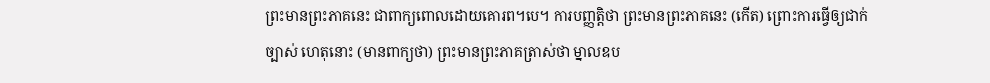ព្រះមានព្រះភាគនេះ ជាពាក្យពោលដោយគោរព។បេ។ ការបញ្ញត្តិថា ព្រះមានព្រះភាគនេះ (កើត) ព្រោះការធ្វើឲ្យជាក់ច្បាស់ ហេតុនោះ (មានពាក្យថា) ព្រះមានព្រះភាគត្រាស់ថា ម្នាលឧប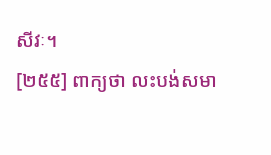សីវៈ។
[២៥៥] ពាក្យថា លះបង់សមា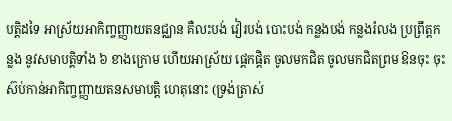បត្តិដទៃ អាស្រ័យអាកិញ្ចញ្ញាយតនជ្ឈាន គឺលះបង់ វៀរបង់ បោះបង់ កន្លងបង់ កន្លងរំលង ប្រព្រឹត្តកន្លង នូវសមាបត្តិទាំង ៦ ខាងក្រោម ហើយអាស្រ័យ ផ្តេកផ្តិត ចូលមកជិត ចូលមកជិតព្រម ឱនចុះ ចុះស៊ប់កាន់អាកិញ្ចញ្ញាយតនសមាបត្តិ ហេតុនោះ (ទ្រង់ត្រាស់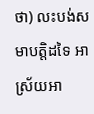ថា) លះបង់សមាបត្តិដទៃ អាស្រ័យអា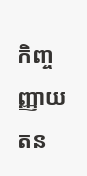កិញ្ចញ្ញាយតន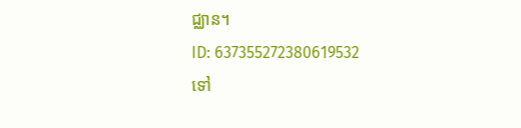ជ្ឈាន។
ID: 637355272380619532
ទៅ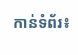កាន់ទំព័រ៖